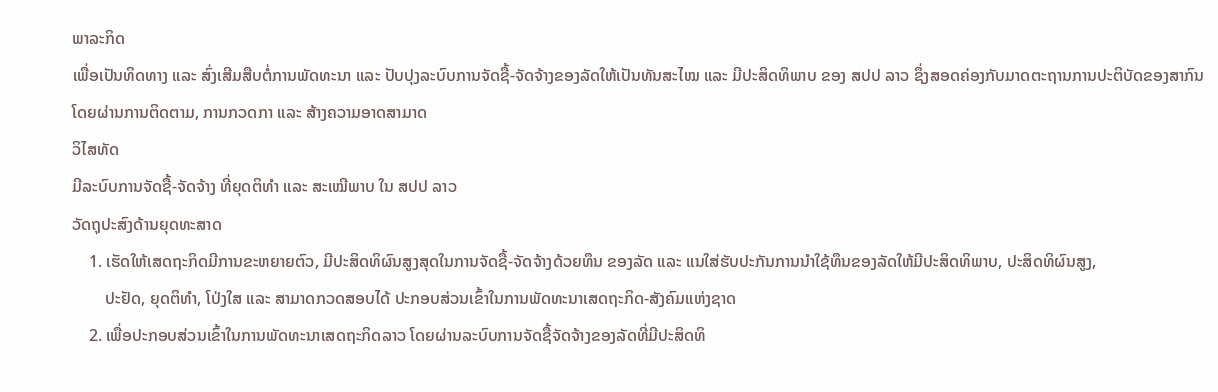ພາລະກິດ
ເພື່ອເປັນທິດທາງ ແລະ ສົ່ງເສີມສືບຕໍ່ການພັດທະນາ ແລະ ປັບປຸງລະບົບການຈັດຊື້-ຈັດຈ້າງຂອງລັດໃຫ້ເປັນທັນສະໄໝ ແລະ ມີປະສິດທິພາບ ຂອງ ສປປ ລາວ ຊຶ່ງສອດຄ່ອງກັບມາດຕະຖານການປະຕິບັດຂອງສາກົນໂດຍຜ່ານການຕິດຕາມ, ການກວດກາ ແລະ ສ້າງຄວາມອາດສາມາດ
ວິໄສທັດ
ມີລະບົບການຈັດຊື້-ຈັດຈ້າງ ທີ່ຍຸດຕິທຳ ແລະ ສະເໝີພາບ ໃນ ສປປ ລາວ
ວັດຖຸປະສົງດ້ານຍຸດທະສາດ
    1. ເຮັດໃຫ້ເສດຖະກິດມີການຂະຫຍາຍຕົວ, ມີປະສິດທິຜົນສູງສຸດໃນການຈັດຊື້-ຈັດຈ້າງດ້ວຍທຶນ ຂອງລັດ ແລະ ແນໃສ່ຮັບປະກັນການນຳໃຊ້ທຶນຂອງລັດໃຫ້ມີປະສິດທິພາບ, ປະສິດທິຜົນສູງ,
        ປະຢັດ, ຍຸດຕິທຳ, ໂປ່ງໃສ ແລະ ສາມາດກວດສອບໄດ້ ປະກອບສ່ວນເຂົ້າໃນການພັດທະນາເສດຖະກິດ-ສັງຄົມແຫ່ງຊາດ
    2. ເພື່ອປະກອບສ່ວນເຂົ້າໃນການພັດທະນາເສດຖະກິດລາວ ໂດຍຜ່ານລະບົບການຈັດຊື້ຈັດຈ້າງຂອງລັດທີ່ມີປະສິດທິ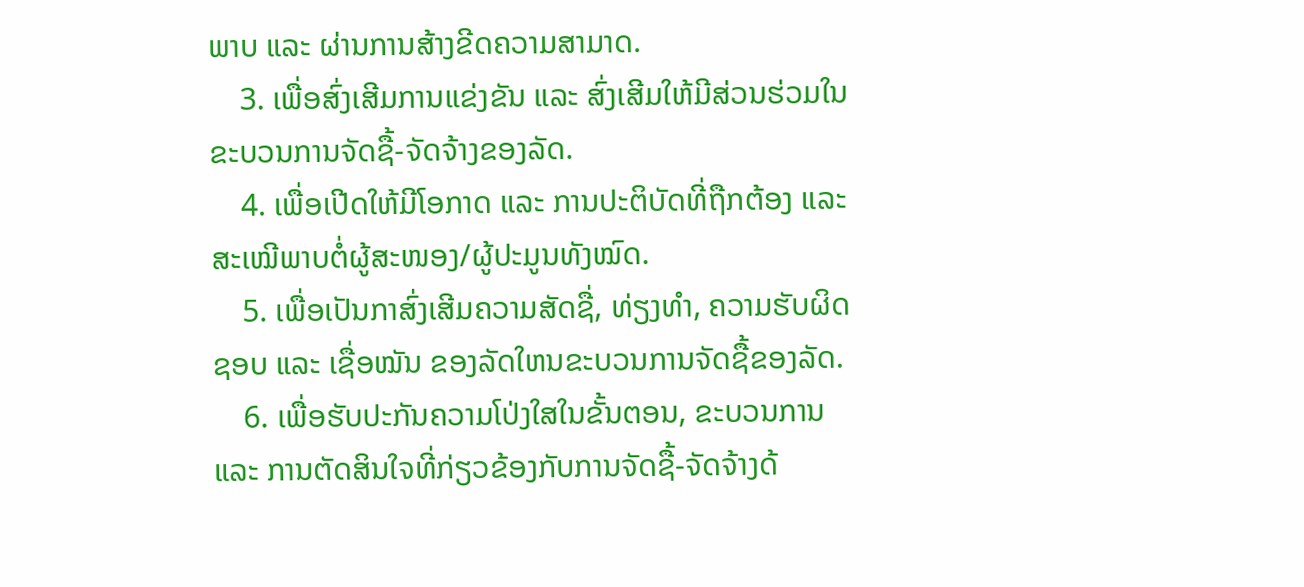ພາບ ແລະ ຜ່ານການສ້າງຂີດຄວາມສາມາດ.
    3. ເພື່ອສົ່ງເສີມການແຂ່ງຂັນ ແລະ ສົ່ງເສີມໃຫ້ມີສ່ວນຮ່ວມໃນຂະບວນການຈັດຊື້-ຈັດຈ້າງຂອງລັດ.
    4. ເພື່ອເປີດໃຫ້ມີໂອກາດ ແລະ ການປະຕິບັດທີ່ຖືກຕ້ອງ ແລະ ສະເໝີພາບຕໍ່ຜູ້ສະໜອງ/ຜູ້ປະມູນທັງໝົດ.
    5. ເພື່ອເປັນກາສົ່ງເສີມຄວາມສັດຊື່, ທ່ຽງທຳ, ຄວາມຮັບຜິດຊອບ ແລະ ເຊື່ອໝັນ ຂອງລັດໃຫນຂະບວນການຈັດຊື້ຂອງລັດ.
    6. ເພື່ອຮັບປະກັນຄວາມໂປ່ງໃສໃນຂັ້ນຕອນ, ຂະບວນການ ແລະ ການຕັດສິນໃຈທີ່ກ່ຽວຂ້ອງກັບການຈັດຊື້-ຈັດຈ້າງດ້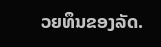ວຍທຶນຂອງລັດ.